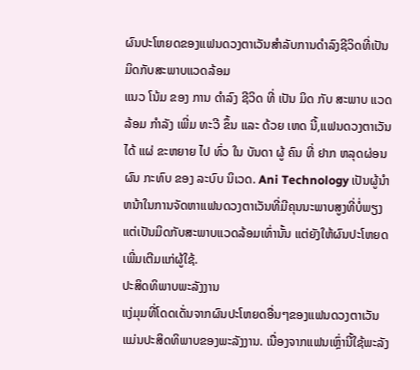ຜົນປະໂຫຍດຂອງແຟນດວງຕາເວັນສໍາລັບການດໍາລົງຊີວິດທີ່ເປັນມິດກັບສະພາບແວດລ້ອມ
ແນວ ໂນ້ມ ຂອງ ການ ດໍາລົງ ຊີວິດ ທີ່ ເປັນ ມິດ ກັບ ສະພາບ ແວດ ລ້ອມ ກໍາລັງ ເພີ່ມ ທະວີ ຂຶ້ນ ແລະ ດ້ວຍ ເຫດ ນີ້,ແຟນດວງຕາເວັນໄດ້ ແຜ່ ຂະຫຍາຍ ໄປ ທົ່ວ ໃນ ບັນດາ ຜູ້ ຄົນ ທີ່ ຢາກ ຫລຸດຜ່ອນ ຜົນ ກະທົບ ຂອງ ລະບົບ ນິເວດ. Ani Technology ເປັນຜູ້ນໍາຫນ້າໃນການຈັດຫາແຟນດວງຕາເວັນທີ່ມີຄຸນນະພາບສູງທີ່ບໍ່ພຽງແຕ່ເປັນມິດກັບສະພາບແວດລ້ອມເທົ່ານັ້ນ ແຕ່ຍັງໃຫ້ຜົນປະໂຫຍດເພີ່ມເຕີມແກ່ຜູ້ໃຊ້.
ປະສິດທິພາບພະລັງງານ
ແງ່ມຸມທີ່ໂດດເດັ່ນຈາກຜົນປະໂຫຍດອື່ນໆຂອງແຟນດວງຕາເວັນແມ່ນປະສິດທິພາບຂອງພະລັງງານ. ເນື່ອງຈາກແຟນເຫຼົ່ານີ້ໃຊ້ພະລັງ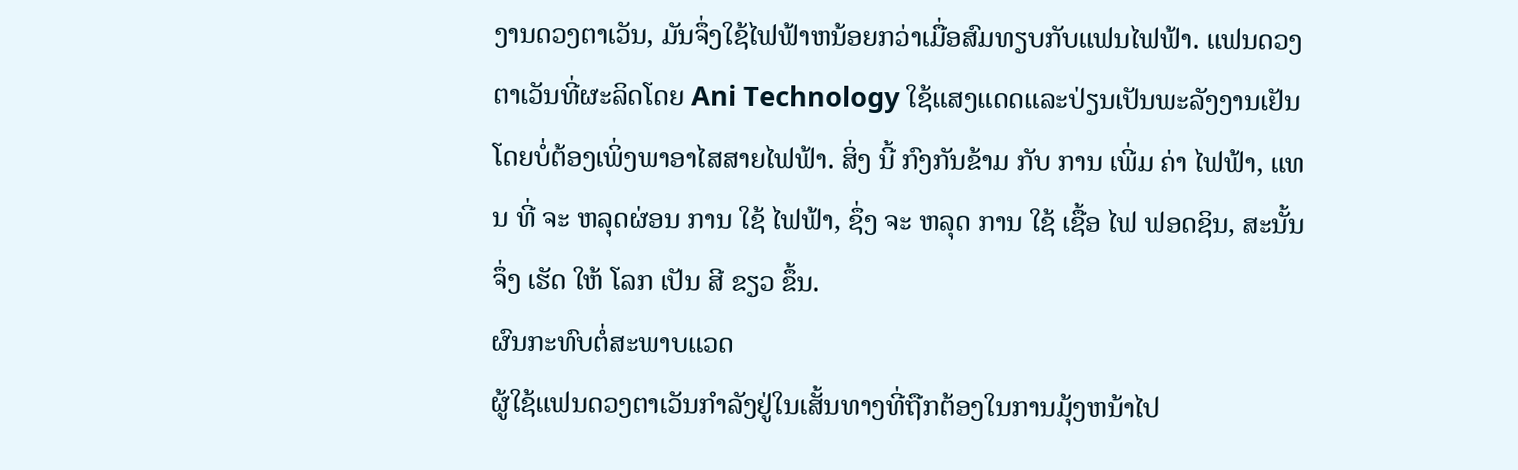ງານດວງຕາເວັນ, ມັນຈຶ່ງໃຊ້ໄຟຟ້າຫນ້ອຍກວ່າເມື່ອສົມທຽບກັບແຟນໄຟຟ້າ. ແຟນດວງຕາເວັນທີ່ຜະລິດໂດຍ Ani Technology ໃຊ້ແສງແດດແລະປ່ຽນເປັນພະລັງງານເຢັນໂດຍບໍ່ຕ້ອງເພິ່ງພາອາໄສສາຍໄຟຟ້າ. ສິ່ງ ນີ້ ກົງກັນຂ້າມ ກັບ ການ ເພີ່ມ ຄ່າ ໄຟຟ້າ, ແທນ ທີ່ ຈະ ຫລຸດຜ່ອນ ການ ໃຊ້ ໄຟຟ້າ, ຊຶ່ງ ຈະ ຫລຸດ ການ ໃຊ້ ເຊື້ອ ໄຟ ຟອດຊິນ, ສະນັ້ນ ຈຶ່ງ ເຮັດ ໃຫ້ ໂລກ ເປັນ ສີ ຂຽວ ຂຶ້ນ.
ຜົນກະທົບຕໍ່ສະພາບແວດ
ຜູ້ໃຊ້ແຟນດວງຕາເວັນກໍາລັງຢູ່ໃນເສັ້ນທາງທີ່ຖືກຕ້ອງໃນການມຸ້ງຫນ້າໄປ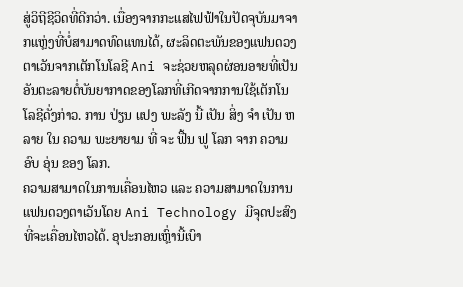ສູ່ວິຖີຊີວິດທີ່ດີກວ່າ. ເນື່ອງຈາກກະແສໄຟຟ້າໃນປັດຈຸບັນມາຈາກແຫຼ່ງທີ່ບໍ່ສາມາດທົດແທນໄດ້, ຜະລິດຕະພັນຂອງແຟນດວງຕາເວັນຈາກເຕັກໂນໂລຊີ Ani ຈະຊ່ວຍຫລຸດຜ່ອນອາຍທີ່ເປັນອັນຕະລາຍຕໍ່ບັນຍາກາດຂອງໂລກທີ່ເກີດຈາກການໃຊ້ເຕັກໂນໂລຊີດັ່ງກ່າວ. ການ ປ່ຽນ ແປງ ພະລັງ ນີ້ ເປັນ ສິ່ງ ຈໍາ ເປັນ ຫລາຍ ໃນ ຄວາມ ພະຍາຍາມ ທີ່ ຈະ ຟື້ນ ຟູ ໂລກ ຈາກ ຄວາມ ອົບ ອຸ່ນ ຂອງ ໂລກ.
ຄວາມສາມາດໃນການເຄື່ອນໄຫວ ແລະ ຄວາມສາມາດໃນການ
ແຟນດວງຕາເວັນໂດຍ Ani Technology ມີຈຸດປະສົງທີ່ຈະເຄື່ອນໄຫວໄດ້. ອຸປະກອນເຫຼົ່ານີ້ເບົາ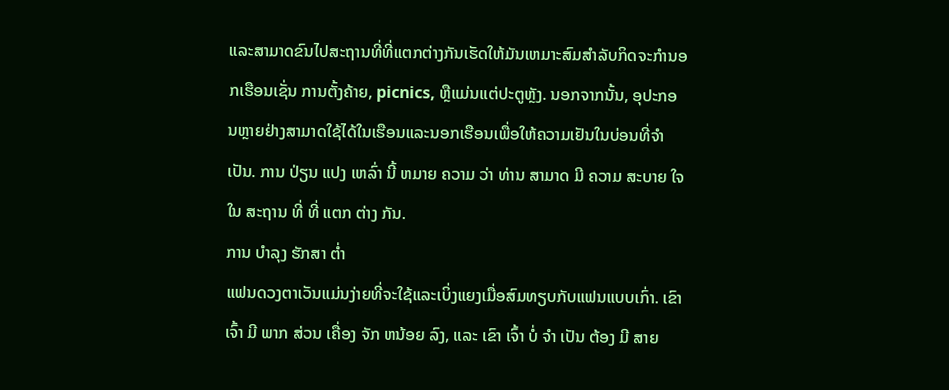ແລະສາມາດຂົນໄປສະຖານທີ່ທີ່ແຕກຕ່າງກັນເຮັດໃຫ້ມັນເຫມາະສົມສໍາລັບກິດຈະກໍານອກເຮືອນເຊັ່ນ ການຕັ້ງຄ້າຍ, picnics, ຫຼືແມ່ນແຕ່ປະຕູຫຼັງ. ນອກຈາກນັ້ນ, ອຸປະກອນຫຼາຍຢ່າງສາມາດໃຊ້ໄດ້ໃນເຮືອນແລະນອກເຮືອນເພື່ອໃຫ້ຄວາມເຢັນໃນບ່ອນທີ່ຈໍາເປັນ. ການ ປ່ຽນ ແປງ ເຫລົ່າ ນີ້ ຫມາຍ ຄວາມ ວ່າ ທ່ານ ສາມາດ ມີ ຄວາມ ສະບາຍ ໃຈ ໃນ ສະຖານ ທີ່ ທີ່ ແຕກ ຕ່າງ ກັນ.
ການ ບໍາລຸງ ຮັກສາ ຕ່ຳ
ແຟນດວງຕາເວັນແມ່ນງ່າຍທີ່ຈະໃຊ້ແລະເບິ່ງແຍງເມື່ອສົມທຽບກັບແຟນແບບເກົ່າ. ເຂົາ ເຈົ້າ ມີ ພາກ ສ່ວນ ເຄື່ອງ ຈັກ ຫນ້ອຍ ລົງ, ແລະ ເຂົາ ເຈົ້າ ບໍ່ ຈໍາ ເປັນ ຕ້ອງ ມີ ສາຍ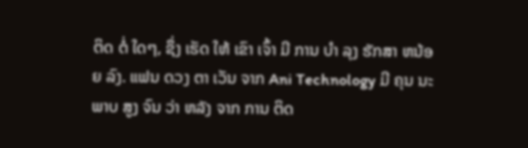ຕິດ ຕໍ່ ໃດໆ, ຊຶ່ງ ເຮັດ ໃຫ້ ເຂົາ ເຈົ້າ ມີ ການ ບໍາ ລຸງ ຮັກສາ ຫນ້ອຍ ລົງ. ແຟນ ດວງ ຕາ ເວັນ ຈາກ Ani Technology ມີ ຄຸນ ນະ ພາບ ສູງ ຈົນ ວ່າ ຫລັງ ຈາກ ການ ຕິດ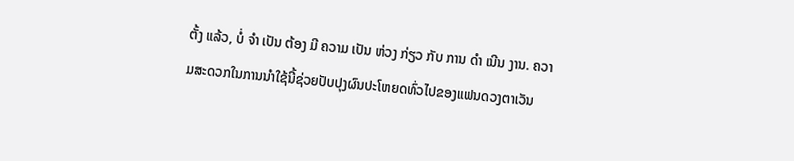ຕັ້ງ ແລ້ວ, ບໍ່ ຈໍາ ເປັນ ຕ້ອງ ມີ ຄວາມ ເປັນ ຫ່ວງ ກ່ຽວ ກັບ ການ ດໍາ ເນີນ ງານ. ຄວາມສະດວກໃນການນໍາໃຊ້ນີ້ຊ່ວຍປັບປຸງຜົນປະໂຫຍດທົ່ວໄປຂອງແຟນດວງຕາເວັນ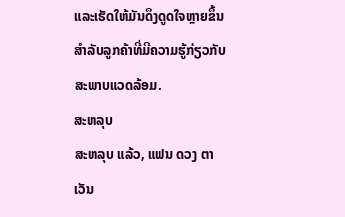ແລະເຮັດໃຫ້ມັນດຶງດູດໃຈຫຼາຍຂຶ້ນສໍາລັບລູກຄ້າທີ່ມີຄວາມຮູ້ກ່ຽວກັບສະພາບແວດລ້ອມ.
ສະຫລຸບ
ສະຫລຸບ ແລ້ວ, ແຟນ ດວງ ຕາ ເວັນ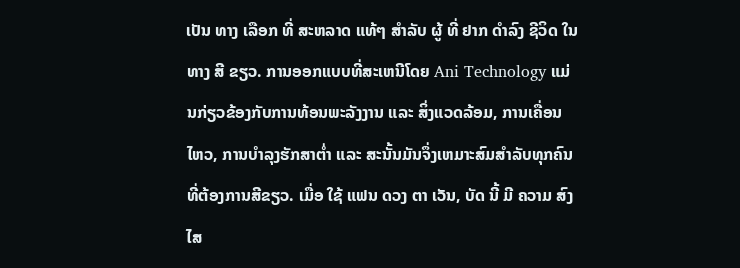ເປັນ ທາງ ເລືອກ ທີ່ ສະຫລາດ ແທ້ໆ ສໍາລັບ ຜູ້ ທີ່ ຢາກ ດໍາລົງ ຊີວິດ ໃນ ທາງ ສີ ຂຽວ. ການອອກແບບທີ່ສະເຫນີໂດຍ Ani Technology ແມ່ນກ່ຽວຂ້ອງກັບການທ້ອນພະລັງງານ ແລະ ສິ່ງແວດລ້ອມ, ການເຄື່ອນໄຫວ, ການບໍາລຸງຮັກສາຕໍ່າ ແລະ ສະນັ້ນມັນຈຶ່ງເຫມາະສົມສໍາລັບທຸກຄົນທີ່ຕ້ອງການສີຂຽວ. ເມື່ອ ໃຊ້ ແຟນ ດວງ ຕາ ເວັນ, ບັດ ນີ້ ມີ ຄວາມ ສົງ ໄສ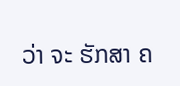ວ່າ ຈະ ຮັກສາ ຄ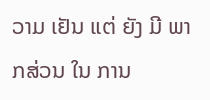ວາມ ເຢັນ ແຕ່ ຍັງ ມີ ພາກສ່ວນ ໃນ ການ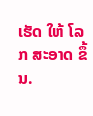ເຮັດ ໃຫ້ ໂລກ ສະອາດ ຂຶ້ນ.